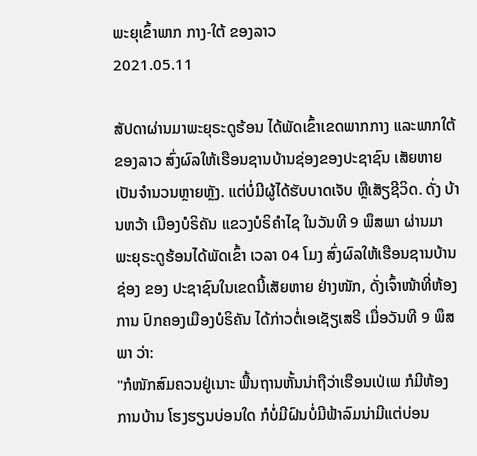ພະຍຸເຂົ້າພາກ ກາງ-ໃຕ້ ຂອງລາວ
2021.05.11

ສັປດາຜ່ານມາພະຍຸຣະດູຮ້ອນ ໄດ້ພັດເຂົ້າເຂດພາກກາງ ແລະພາກໃຕ້ຂອງລາວ ສົ່ງຜົລໃຫ້ເຮືອນຊານບ້ານຊ່ອງຂອງປະຊາຊົນ ເສັຍຫາຍເປັນຈຳນວນຫຼາຍຫຼັງ. ແຕ່ບໍ່ມີຜູ້ໄດ້ຮັບບາດເຈັບ ຫຼືເສັຽຊີວິດ. ດັ່ງ ບ້ານຫວ້າ ເມືອງບໍຣິຄັນ ແຂວງບໍຣິຄຳໄຊ ໃນວັນທີ 9 ພຶສພາ ຜ່ານມາ ພະຍຸຣະດູຮ້ອນໄດ້ພັດເຂົ້າ ເວລາ 04 ໂມງ ສົ່ງຜົລໃຫ້ເຮືອນຊານບ້ານຊ່ອງ ຂອງ ປະຊາຊົນໃນເຂດນີ້ເສັຍຫາຍ ຢ່າງໜັກ, ດັ່ງເຈົ້າໜ້າທີ່ຫ້ອງການ ປົກຄອງເມືອງບໍຣິຄັນ ໄດ້ກ່າວຕໍ່ເອເຊັຽເສຣີ ເມື່ອວັນທີ 9 ພຶສພາ ວ່າ:
"ກໍໜັກສົມຄວນຢູ່ເນາະ ພື້ນຖານຫັ້ນນ່າຖືວ່າເຮືອນເປ່ເພ ກໍມີຫ້ອງການບ້ານ ໂຮງຮຽນບ່ອນໃດ ກໍບໍ່ມີຝົນບໍ່ມີຟ້າລົມນ່າມີແຕ່ບ່ອນ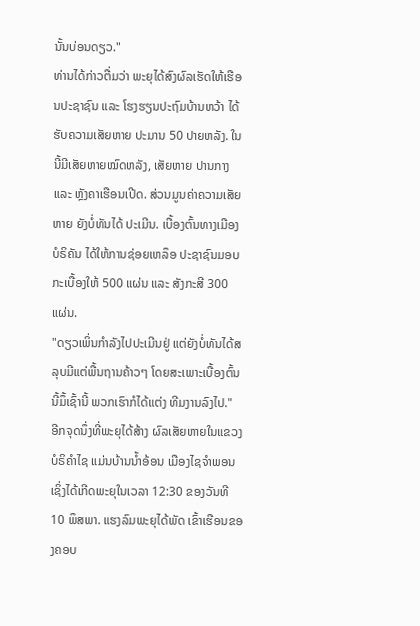ນັ້ນບ່ອນດຽວ."
ທ່ານໄດ້ກ່າວຕື່ມວ່າ ພະຍຸໄດ້ສົງຜົລເຮັດໃຫ້ເຮືອນປະຊາຊົນ ແລະ ໂຮງຮຽນປະຖົມບ້ານຫວ້າ ໄດ້ຮັບຄວາມເສັຍຫາຍ ປະມານ 50 ປາຍຫລັງ. ໃນນີ້ມີເສັຍຫາຍໝົດຫລັງ, ເສັຍຫາຍ ປານກາງ ແລະ ຫຼັງຄາເຮືອນເປີດ. ສ່ວນມູນຄ່າຄວາມເສັຍຫາຍ ຍັງບໍ່ທັນໄດ້ ປະເມີນ. ເບື້ອງຕົ້ນທາງເມືອງບໍຣິຄັນ ໄດ້ໃຫ້ການຊ່ອຍເຫລຶອ ປະຊາຊົນມອບ ກະເບື້ອງໃຫ້ 500 ແຜ່ນ ແລະ ສັງກະສີ 300 ແຜ່ນ.
"ດຽວເພິ່ນກຳລັງໄປປະເມີນຢູ່ ແຕ່ຍັງບໍ່ທັນໄດ້ສລຸບມີແຕ່ພື້ນຖານຄ້າວໆ ໂດຍສະເພາະເບື້ອງຕົ້ນນີ້ມຶ້ເຊົ້ານີ້ ພວກເຮົາກໍໄດ້ແຕ່ງ ທີມງານລົງໄປ."
ອີກຈຸດນຶ່ງທີ່ພະຍຸໄດ້ສ້າງ ຜົລເສັຍຫາຍໃນແຂວງບໍຣິຄຳໄຊ ແມ່ນບ້ານນໍ້າອ້ອນ ເມືອງໄຊຈຳພອນ ເຊິ່ງໄດ້ເກີດພະຍຸໃນເວລາ 12:30 ຂອງວັນທີ 10 ພຶສພາ. ແຮງລົມພະຍຸໄດ້ພັດ ເຂົ້າເຮືອນຂອງຄອບ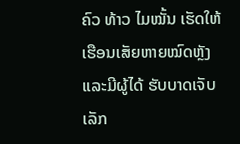ຄົວ ທ້າວ ໄມໝັ້ນ ເຮັດໃຫ້ເຮືອນເສັຍຫາຍໝົດຫຼັງ ແລະມີຜູ້ໄດ້ ຮັບບາດເຈັບ ເລັກ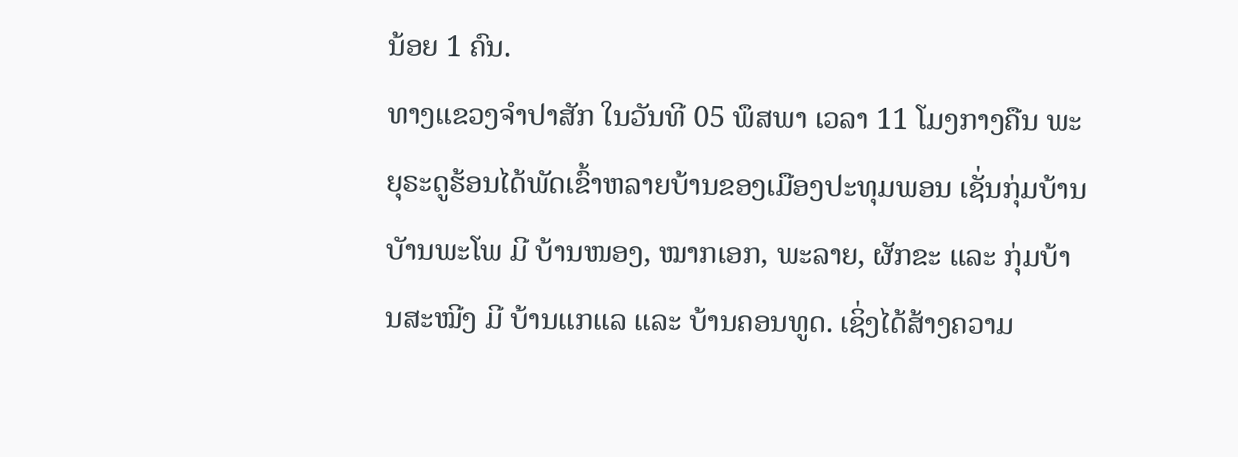ນ້ອຍ 1 ຄົນ.
ທາງແຂວງຈຳປາສັກ ໃນວັນທີ 05 ພຶສພາ ເວລາ 11 ໂມງກາງຄືນ ພະຍຸຣະດູຮ້ອນໄດ້ພັດເຂົ້າຫລາຍບ້ານຂອງເມືອງປະທຸມພອນ ເຊັ່ນກຸ່ມບ້ານບັານພະໂພ ມີ ບ້ານໜອງ, ໝາກເອກ, ພະລາຍ, ຜັກຂະ ແລະ ກຸ່ມບ້ານສະໝີງ ມີ ບ້ານແກແລ ແລະ ບ້ານຄອນທູດ. ເຊິ່ງໄດ້ສ້າງຄວາມ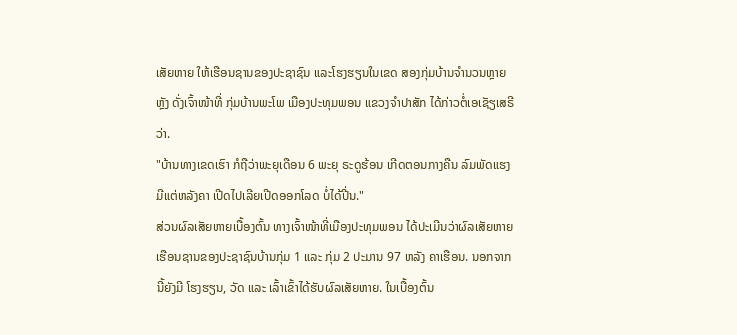ເສັຍຫາຍ ໃຫ້ເຮືອນຊານຂອງປະຊາຊົນ ແລະໂຮງຮຽນໃນເຂດ ສອງກຸ່ມບ້ານຈຳນວນຫຼາຍຫຼັງ ດັ່ງເຈົ້າໜ້າທີ່ ກຸ່ມບ້ານພະໂພ ເມືອງປະທຸມພອນ ແຂວງຈຳປາສັກ ໄດ້ກ່າວຕໍ່ເອເຊັຽເສຣີວ່າ.
"ບ້ານທາງເຂດເຮົາ ກໍຖືວ່າພະຍຸເດືອນ 6 ພະຍຸ ຣະດູຮ້ອນ ເກີດຕອນກາງຄືນ ລົມພັດແຮງມີແຕ່ຫລັງຄາ ເປີດໄປເລີຍເປີດອອກໂລດ ບໍ່ໄດ້ປີ່ນ."
ສ່ວນຜົລເສັຍຫາຍເບື້ອງຕົ້ນ ທາງເຈົ້າໜ້າທີ່ເມືອງປະທຸມພອນ ໄດ້ປະເມີນວ່າຜົລເສັຍຫາຍ ເຮືອນຊານຂອງປະຊາຊົນບ້ານກຸ່ມ 1 ແລະ ກຸ່ມ 2 ປະມານ 97 ຫລັງ ຄາເຮືອນ. ນອກຈາກນີ້ຍັງມີ ໂຮງຮຽນ, ວັດ ແລະ ເລົ້າເຂົ້າໄດ້ຮັບຜົລເສັຍຫາຍ. ໃນເບື້ອງຕົ້ນ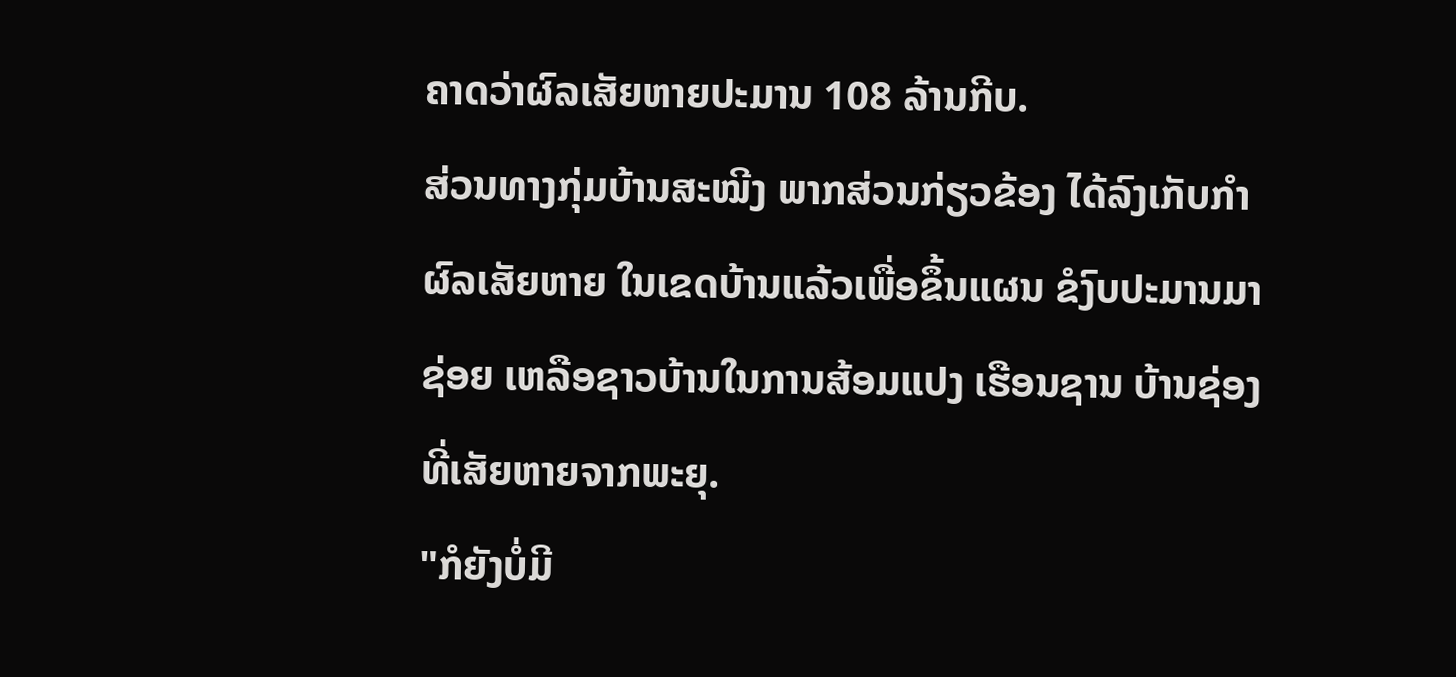ຄາດວ່າຜົລເສັຍຫາຍປະມານ 108 ລ້ານກີບ.
ສ່ວນທາງກຸ່ມບ້ານສະໝີງ ພາກສ່ວນກ່ຽວຂ້ອງ ໄດ້ລົງເກັບກຳຜົລເສັຍຫາຍ ໃນເຂດບ້ານແລ້ວເພື່ອຂຶ້ນແຜນ ຂໍງົບປະມານມາຊ່ອຍ ເຫລືອຊາວບ້ານໃນການສ້ອມແປງ ເຮືອນຊານ ບ້ານຊ່ອງ ທີ່ເສັຍຫາຍຈາກພະຍຸ.
"ກໍຍັງບໍ່ມີ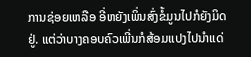ການຊ່ອຍເຫລືອ ອີ່ຫຍັງເພິ່ນສົ່ງຂໍ້ມູນໄປກໍຍັງມິດຢູ່. ແຕ່ວ່າບາງຄອບຄົວເພີ່ນກໍສ້ອມແປງໄປນໍາແດ່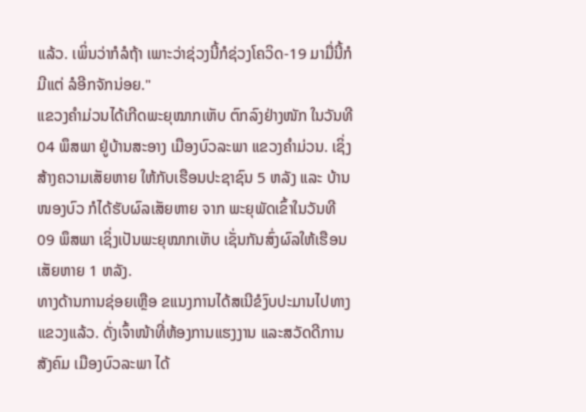ແລ້ວ. ເພິ່ນວ່າກໍລໍຖ້າ ເພາະວ່າຊ່ວງນີ້ກໍຊ່ວງໂຄວິດ-19 ມາມື່ນີ້ກໍມີແຕ່ ລໍອີກຈັກນ່ອຍ."
ແຂວງຄຳມ່ວນໄດ້ເກີດພະຍຸໝາກເຫັບ ຕົກລົງຢ່າງໜັກ ໃນວັນທີ 04 ພຶສພາ ຢູ່ບ້ານສະອາງ ເມືອງບົວລະພາ ແຂວງຄຳມ່ວນ. ເຊິ່ງ ສ້າງຄວາມເສັຍຫາຍ ໃຫ້ກັບເຮືອນປະຊາຊົນ 5 ຫລັງ ແລະ ບ້ານໜອງບົວ ກໍໄດ້ຮັບຜົລເສັຍຫາຍ ຈາກ ພະຍຸພັດເຂົ້າໃນວັນທີ 09 ພຶສພາ ເຊິ່ງເປັນພະຍຸໝາກເຫັບ ເຊັ່ນກັນສົ່ງຜົລໃຫ້ເຮືອນເສັຍຫາຍ 1 ຫລັງ.
ທາງດ້ານການຊ່ອຍເຫຼືອ ຂແນງການໄດ້ສເນີຂໍງົບປະມານໄປທາງແຂວງແລ້ວ. ດັ່ງເຈົ້າໜ້າທີ່ຫ້ອງການແຮງງານ ແລະສວັດດີການ ສັງຄົມ ເມືອງບົວລະພາ ໄດ້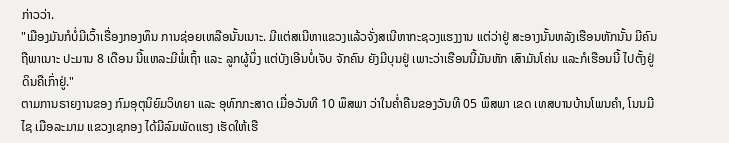ກ່າວວ່າ.
"ເມືອງມັນກໍບໍ່ມີເວົ້າເຣື່ອງກອງທຶນ ການຊ່ອຍເຫລືອນັ້ນເນາະ. ມີແຕ່ສເນີຫາແຂວງແລ້ວຈັ່ງສເນີຫາກະຊວງແຮງງານ ແຕ່ວ່າຢູ່ ສະອາງນັ້ນຫລັງເຮືອນຫັກນັ້ນ ມີຄົນຖືພາເນາະ ປະມານ 8 ເດືອນ ນີ້ແຫລະມີພໍ່ເຖົ້າ ແລະ ລູກຜູ້ນຶ່ງ ແຕ່ບັງເອີນບໍ່ເຈັບ ຈັກຄົນ ຍັງມີບຸນຢູ່ ເພາະວ່າເຮືອນນີ້ມັນຫັກ ເສົາມັນໂຄ່ນ ແລະກໍເຮືອນນີ້ ໄປຕັ້ງຢູ່ດິນຄືເກົ່າຢູ່."
ຕາມການຣາຍງານຂອງ ກົມອຸຕຸນິຍົມວິທຍາ ແລະ ອຸທົກກະສາດ ເມື່ອວັນທີ 10 ພຶສພາ ວ່າໃນຄໍ່າຄືນຂອງວັນທີ 05 ພຶສພາ ເຂດ ເທສບານບ້ານໂພນຄຳ, ໂນນມີໄຊ ເມືອລະມາມ ແຂວງເຊກອງ ໄດ້ມີລົມພັດແຮງ ເຮັດໃຫ້ເຮື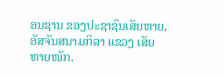ອນຊານ ຂອງປະຊາຊົນເສັຍຫາຍ, ອັສຈັນສນາມກິລາ ແຂວງ ເສັຍຫາຍໜັກ.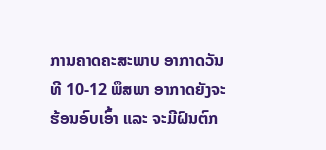ການຄາດຄະສະພາບ ອາກາດວັນທີ 10-12 ພຶສພາ ອາກາດຍັງຈະຮ້ອນອົບເອົ້າ ແລະ ຈະມີຝົນຕົກ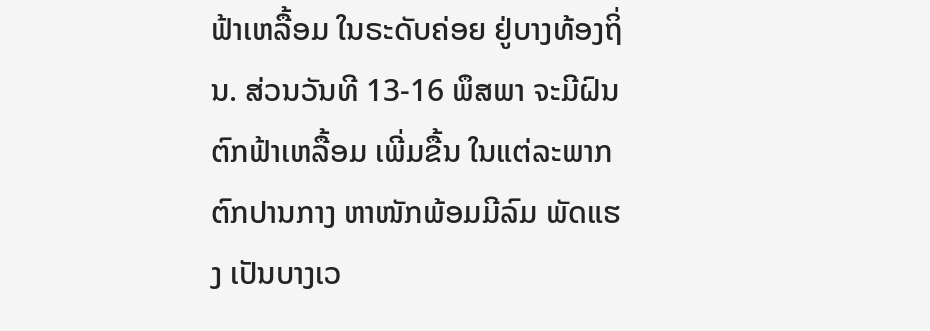ຟ້າເຫລື້ອມ ໃນຣະດັບຄ່ອຍ ຢູ່ບາງທ້ອງຖິ່ນ. ສ່ວນວັນທີ 13-16 ພຶສພາ ຈະມີຝົນຕົກຟ້າເຫລື້ອມ ເພີ່ມຂື້ນ ໃນແຕ່ລະພາກ ຕົກປານກາງ ຫາໜັກພ້ອມມີລົມ ພັດແຮງ ເປັນບາງເວ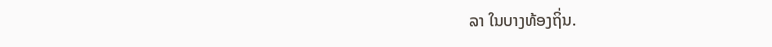ລາ ໃນບາງທ້ອງຖິ່ນ.